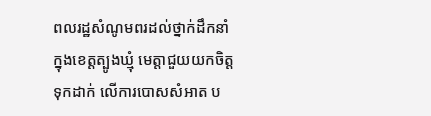ពលរដ្ឋសំណូមពរដល់ថ្នាក់ដឹកនាំ ក្នុងខេត្តត្បូងឃ្មុំ មេត្តាជួយយកចិត្តទុកដាក់ លេីការបោសសំអាត ប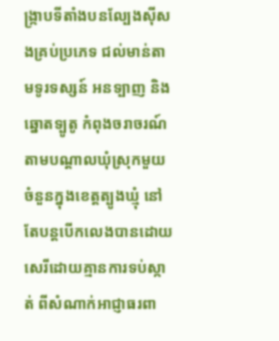ង្រ្កាបទីតាំងបនល្បែងសុីសងគ្រប់ប្រភេទ ជល់មាន់តាមទូរទស្សន៍ អនទ្បាញ និង ឆ្នោតទ្បូតូ កំពុងចរាចរណ៍ តាមបណ្តាលឃុំស្រុកមួយចំនួនក្នុងខេត្តត្បូងឃ្មុំ នៅតែបន្តបេីកលេងបានដោយសេរីដោយគ្មានការទប់ស្កាត់ ពីសំណាក់អាជ្ញាធរពា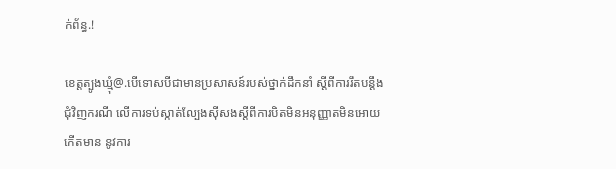ក់ព័ន្ធ.!

ខេត្តត្បូងឃ្មុំ@.បេីទោសបីជាមានប្រសាសន៍របស់ថ្នាក់ដឹកនាំ ស្តីពីការរឹតបន្តឹងជុំវិញករណី លេីការទប់ស្កាត់ល្បែងសុីសងស្តីពីការបិតមិនអនុញ្ញាតមិនអោយកេីតមាន នូវការ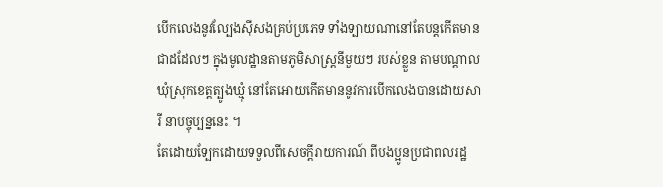បេីកលេងនូវល្បែងសុីសងគ្រប់ប្រភេទ ទាំងទ្បាយណានៅតែបន្តកេីតមានជាដដែលៗ ក្នុងមូលដ្ឋានតាមភូមិសាស្ត្រនីមួយៗ របស់ខ្លួន តាមបណ្តាលឃុំស្រុកខេត្តត្បូងឃ្មុំ នៅតែអោយកេីតមាននូវការបេីកលេងបានដោយសារី នាបច្ចុប្បន្ននេះ ។
តែដោយទ្បែកដោយទទួលពីសេចក្តីរាយការណ៍ ពីបងប្អូនប្រជាពលរដ្ឋ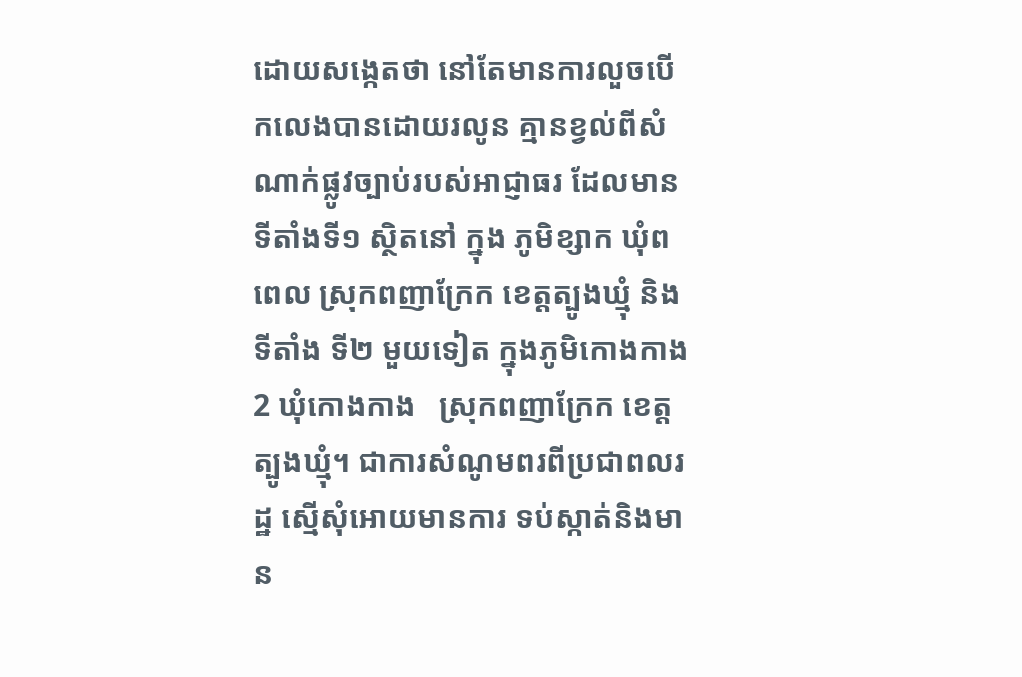ដោយសង្កេតថា នៅតែមានការលួចបេីកលេងបានដោយរលូន គ្មានខ្វល់ពីសំណាក់ផ្លូវច្បាប់របស់អាជ្ញាធរ ដែលមានទីតាំងទី១ ស្ថិតនៅ ក្នុង ភូមិខ្សាក ឃុំពពេល ស្រុកពញាក្រែក ខេត្តត្បូងឃ្មុំ និង ទីតាំង ទី២ មួយទៀត ក្នុងភូមិកោងកាង 2 ឃុំកោងកាង   ស្រុកពញាក្រែក ខេត្តត្បូងឃ្មុំ។ ជាការសំណូមពរពីប្រជាពលរដ្ឋ ស្មេីសុំអោយមានការ ទប់ស្កាត់និងមាន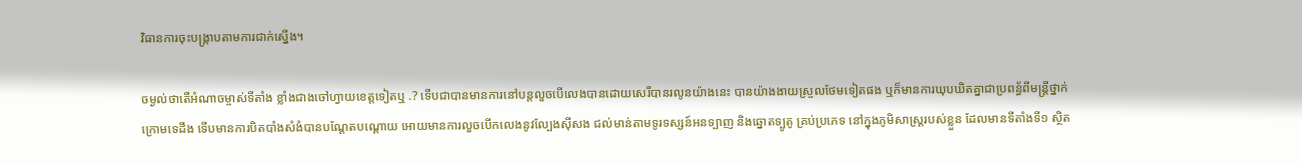វិធានការចុះបង្រ្កាបតាមការជាក់ស្នេីង។

ចម្ងល់ថាតេីអំណាចម្ចាស់ទីតាំង ខ្លាំងជាងចៅហ្វាយខេត្តទៀតឬ .? ទេីបជាបានមានការនៅបន្តលួចបេីលេងបានដោយសេរីបានរលូនយ៉ាងនេះ បានយ៉ាងងាយស្រួលថែមទៀតផង ឬក៏មានការឃុបឃិតគ្នាជាប្រពន្ធ័ពីមន្ត្រីថ្នាក់ក្រោមទេដឹង ទេីបមានការបិតបាំងសំងំបានបណ្តែតបណ្ដោយ អោយមានការលួចបេីកលេងនូវល្បែងសុីសង ជល់មាន់តាមទូរទស្សន៍អនទ្បាញ និងឆ្នោតទ្បូតូ គ្រប់ប្រភេទ នៅក្នុងភូមិសាស្ត្ររបស់ខ្លួន ដែលមានទីតាំងទី១ ស្ថិត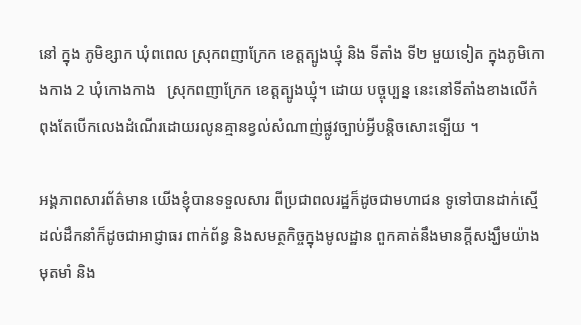នៅ ក្នុង ភូមិខ្សាក ឃុំពពេល ស្រុកពញាក្រែក ខេត្តត្បូងឃ្មុំ និង ទីតាំង ទី២ មួយទៀត ក្នុងភូមិកោងកាង 2 ឃុំកោងកាង   ស្រុកពញាក្រែក ខេត្តត្បូងឃ្មុំ។ ដោយ បច្ចុប្បន្ន នេះនៅទីតាំងខាងលេីកំពុងតែបេីកលេងដំណើរដោយរលូនគ្មានខ្វល់សំណាញ់ផ្លូវច្បាប់អ្វីបន្តិចសោះទ្បេីយ ។

អង្គភាពសារព័ត៌មាន យេីងខ្ញុំបានទទួលសារ ពីប្រជាពលរដ្ឋក៏ដូចជាមហាជន ទូទៅបានដាក់ស្មេីដល់ដឹកនាំក៏ដូចជាអាជ្ញាធរ ពាក់ព័ន្ធ និងសមត្ថកិច្ចក្នុងមូលដ្ឋាន ពួកគាត់នឹងមានក្តីសង្ឃឹមយ៉ាងមុតមាំ និង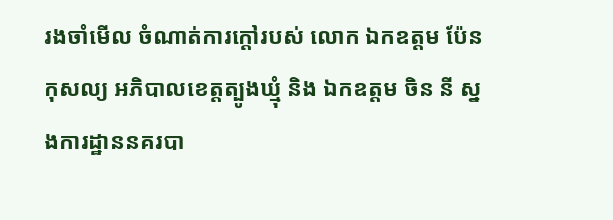រងចាំមេីល ចំណាត់ការក្តៅរបស់ លោក ឯកឧត្តម ប៉ែន កុសល្យ អភិបាលខេត្តត្បូងឃ្មុំ និង ឯកឧត្តម ចិន នី ស្នងការដ្ឋាននគរបា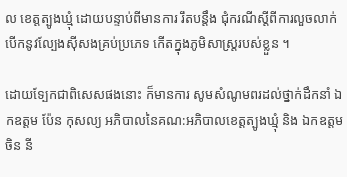ល ខេត្តត្បូងឃ្មុំ ដោយបន្ទាប់ពីមានការ រឹតបន្តឹង ជុំករណីស្តីពីការលួចលាក់បេីកនូវល្បែងសុីសងគ្រប់ប្រភេទ កេីតក្នុងភូមិសាស្ត្ររបស់ខ្លួន ។

ដោយទ្បែកជាពិសេសផងនោះ ក៏មានការ សូមសំណូមពរដល់ថ្នាក់ដឹកនាំ ឯកឧត្តម ប៉ែន កុសល្យ អភិបាលនៃគណ:អភិបាលខេត្តត្បូងឃ្មុំ និង ឯកឧត្តម ចិន នី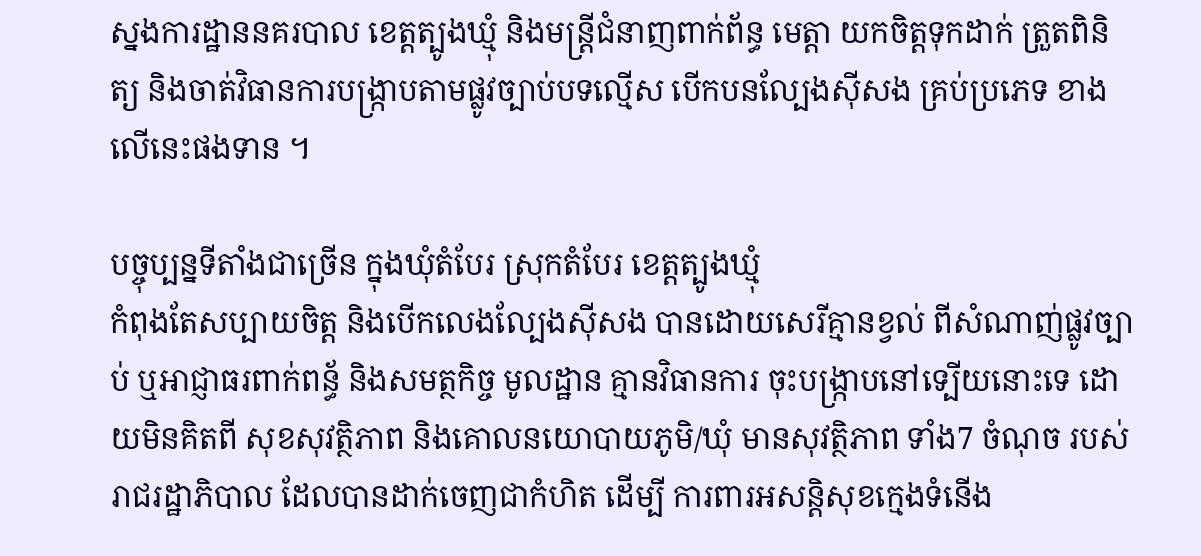ស្នងការដ្ឋាននគរបាល ខេត្តត្បូងឃ្មុំ និងមន្ត្រីជំនាញពាក់ព័ន្ធ មេត្តា យកចិត្តទុកដាក់ ត្រួតពិនិត្យ និងចាត់វិធានការបង្រ្កាបតាមផ្លូវច្បាប់បទល្មើស បេីកបនល្បែងសុីសង គ្រប់ប្រភេទ ខាងលេីនេះផងទាន ។

បច្ចុប្បន្នទីតាំងជាច្រេីន ក្នុងឃុំតំបែរ ស្រុកតំបែរ ខេត្ដត្បូងឃ្មុំ
កំពុងតែសប្បាយចិត្ត និងបេីកលេងល្បែងសុីសង បានដោយសេរីគ្មានខ្វល់ ពីសំណាញ់ផ្លូវច្បាប់ ឬអាជ្ញាធរពាក់ពន្ធ័ និងសមត្ថកិច្ច មូលដ្ឋាន គ្មានវិធានការ ចុះបង្រ្កាបនៅទ្បេីយនោះទេ ដោយមិនគិតពី សុខសុវត្ថិភាព និងគោលនយោបាយភូមិ/ឃុំ មានសុវត្ថិភាព ទាំង7 ចំណុច របស់រាជរដ្ឋាភិបាល ដែលបានដាក់ចេញជាកំហិត ដេីម្បី ការពារអសន្តិសុខក្មេងទំនេីង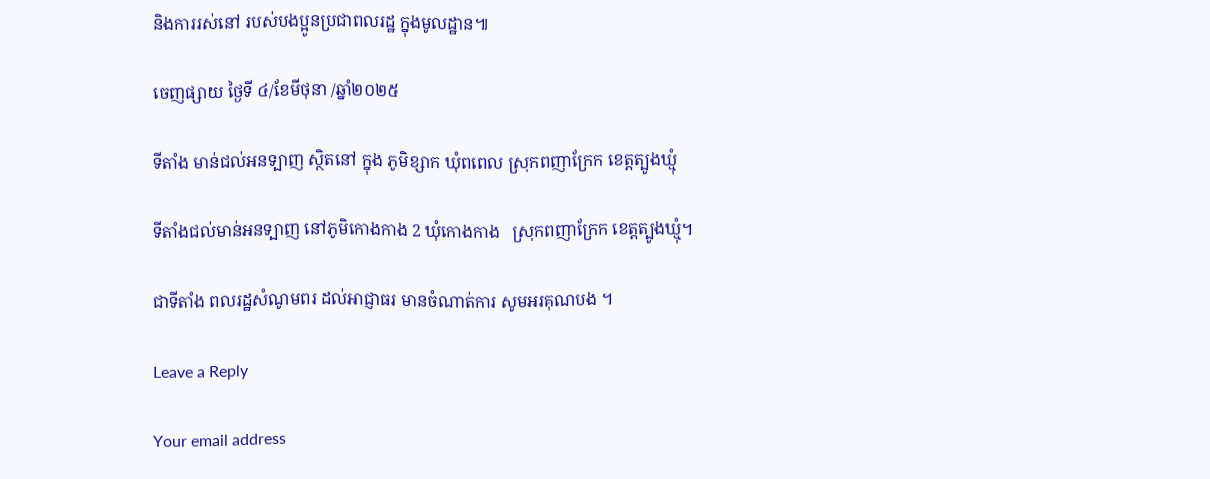និងការរស់នៅ របស់បងប្អូនប្រជាពលរដ្ឋ ក្នុងមូលដ្ឋាន៕

ចេញផ្សាយ ថ្ងៃទី ៤/ខែមីថុនា /ឆ្នាំ២០២៥

ទីតាំង មាន់ជល់អនទ្បាញ ស្ថិតនៅ ក្នុង ភូមិខ្សាក ឃុំពពេល ស្រុកពញាក្រែក ខេត្តត្បូងឃ្មុំ

ទីតាំងជល់មាន់អនទ្បាញ នៅភូមិកោងកាង 2 ឃុំកោងកាង   ស្រុកពញាក្រែក ខេត្តត្បូងឃ្មុំ។

ជាទីតាំង ពលរដ្ឋសំណូមពរ ដល់អាជ្ញាធរ មានចំណាត់ការ សូមអរគុណបង ។

Leave a Reply

Your email address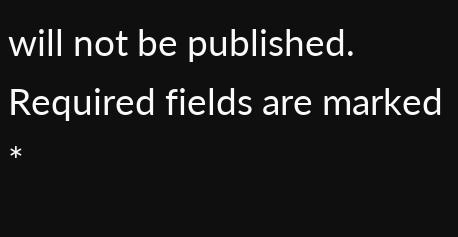will not be published. Required fields are marked *